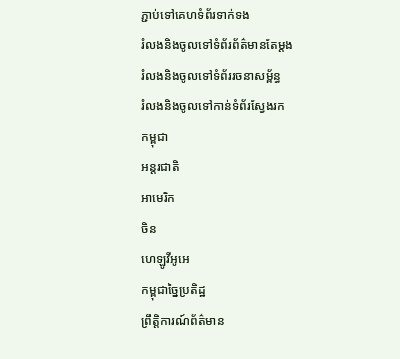ភ្ជាប់ទៅគេហទំព័រទាក់ទង
រំលងនិងចូលទៅទំព័រព័ត៌មានតែម្តង
រំលងនិងចូលទៅទំព័ររចនាសម្ព័ន្ធ
រំលងនិងចូលទៅកាន់ទំព័រស្វែងរក
កម្ពុជា
អន្តរជាតិ
អាមេរិក
ចិន
ហេឡូវីអូអេ
កម្ពុជាច្នៃប្រតិដ្ឋ
ព្រឹត្តិការណ៍ព័ត៌មាន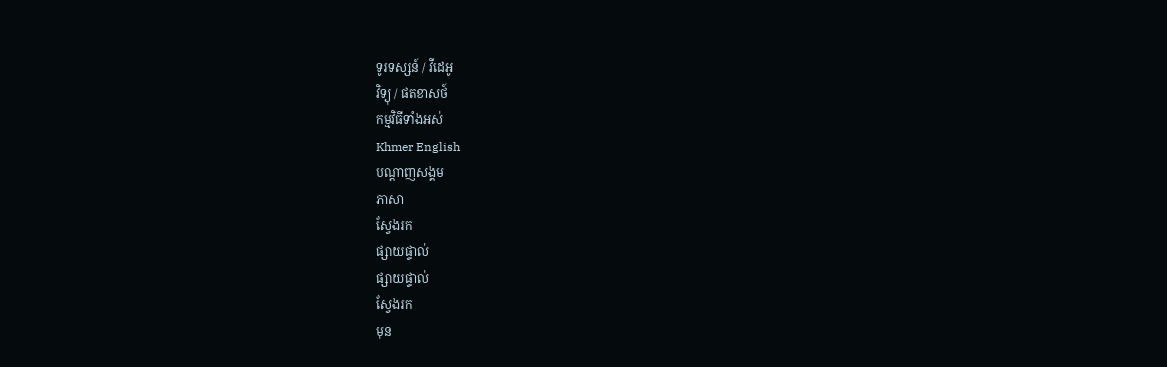ទូរទស្សន៍ / វីដេអូ
វិទ្យុ / ផតខាសថ៍
កម្មវិធីទាំងអស់
Khmer English
បណ្តាញសង្គម
ភាសា
ស្វែងរក
ផ្សាយផ្ទាល់
ផ្សាយផ្ទាល់
ស្វែងរក
មុន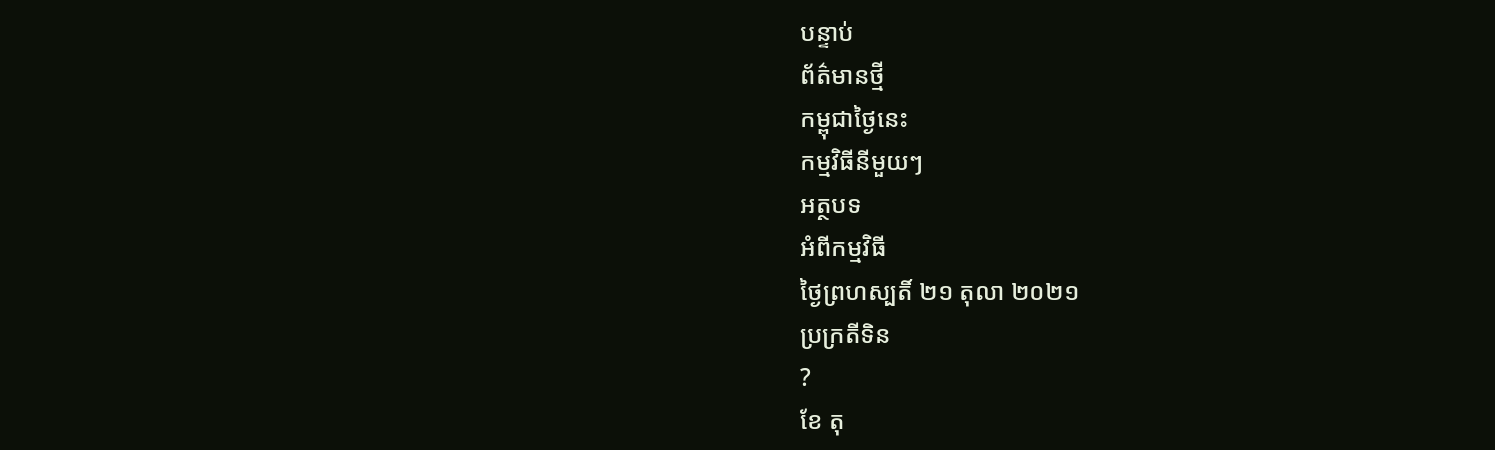បន្ទាប់
ព័ត៌មានថ្មី
កម្ពុជាថ្ងៃនេះ
កម្មវិធីនីមួយៗ
អត្ថបទ
អំពីកម្មវិធី
ថ្ងៃព្រហស្បតិ៍ ២១ តុលា ២០២១
ប្រក្រតីទិន
?
ខែ តុ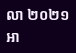លា ២០២១
អា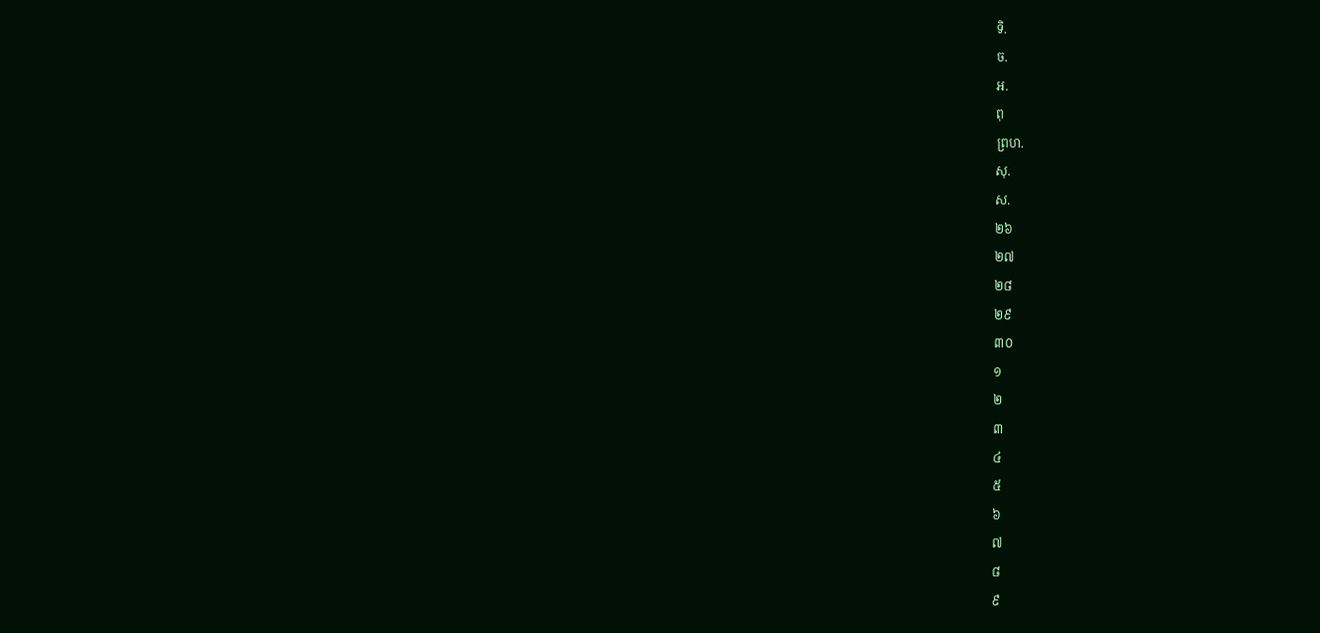ទិ.
ច.
អ.
ពុ
ព្រហ.
សុ.
ស.
២៦
២៧
២៨
២៩
៣០
១
២
៣
៤
៥
៦
៧
៨
៩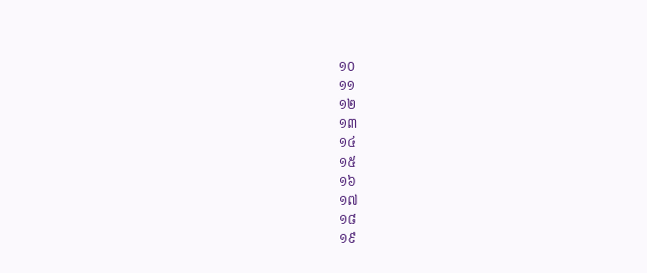១០
១១
១២
១៣
១៤
១៥
១៦
១៧
១៨
១៩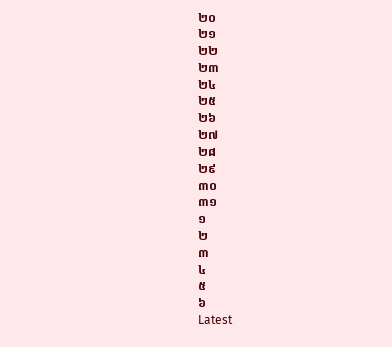២០
២១
២២
២៣
២៤
២៥
២៦
២៧
២៨
២៩
៣០
៣១
១
២
៣
៤
៥
៦
Latest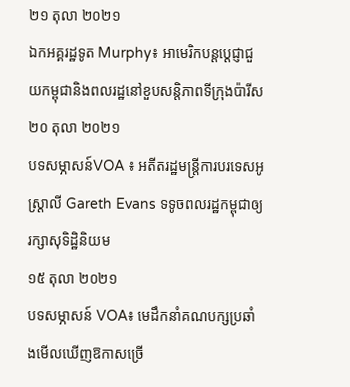២១ តុលា ២០២១
ឯកអគ្គរដ្ឋទូត Murphy៖ អាមេរិកបន្តប្តេជ្ញាជួយកម្ពុជានិងពលរដ្ឋនៅខួបសន្តិភាពទីក្រុងប៉ារីស
២០ តុលា ២០២១
បទសម្ភាសន៍VOA ៖ អតីតរដ្ឋមន្ត្រីការបរទេសអូស្ត្រាលី Gareth Evans ទទូចពលរដ្ឋកម្ពុជាឲ្យរក្សាសុទិដ្ឋិនិយម
១៥ តុលា ២០២១
បទសម្ភាសន៍ VOA៖ មេដឹកនាំគណបក្សប្រឆាំងមើលឃើញឱកាសច្រើ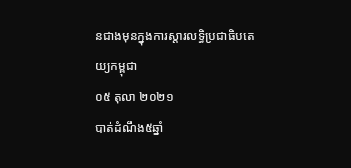នជាងមុនក្នុងការស្តារលទ្ធិប្រជាធិបតេយ្យកម្ពុជា
០៥ តុលា ២០២១
បាត់ដំណឹង៥ឆ្នាំ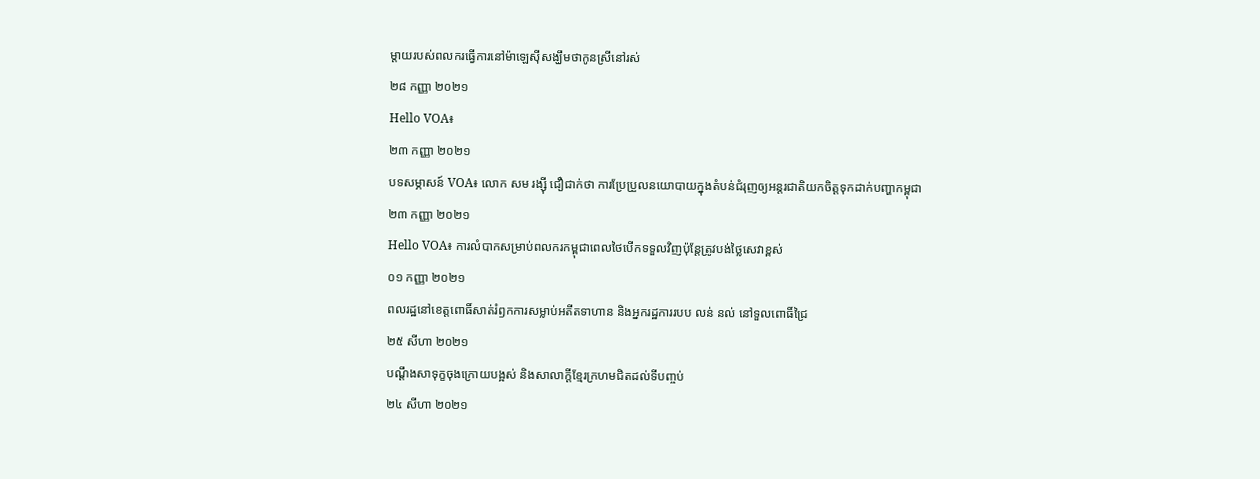ម្តាយរបស់ពលករធ្វើការនៅម៉ាឡេស៊ីសង្ឃឹមថាកូនស្រីនៅរស់
២៨ កញ្ញា ២០២១
Hello VOA៖
២៣ កញ្ញា ២០២១
បទសម្ភាសន៍ VOA៖ លោក សម រង្ស៊ី ជឿជាក់ថា ការប្រែប្រួលនយោបាយក្នុងតំបន់ជំរុញឲ្យអន្តរជាតិយកចិត្តទុកដាក់បញ្ហាកម្ពុជា
២៣ កញ្ញា ២០២១
Hello VOA៖ ការលំបាកសម្រាប់ពលករកម្ពុជាពេលថៃបើកទទួលវិញប៉ុន្តែត្រូវបង់ថ្លៃសេវាខ្ពស់
០១ កញ្ញា ២០២១
ពលរដ្ឋនៅខេត្តពោធិ៍សាត់រំឭកការសម្លាប់អតីតទាហាន និងអ្នករដ្ឋការរបប លន់ នល់ នៅទួលពោធិ៍ជ្រៃ
២៥ សីហា ២០២១
បណ្ដឹងសាទុក្ខចុងក្រោយបង្អស់ និងសាលាក្ដីខ្មែរក្រហមជិតដល់ទីបញ្ចប់
២៤ សីហា ២០២១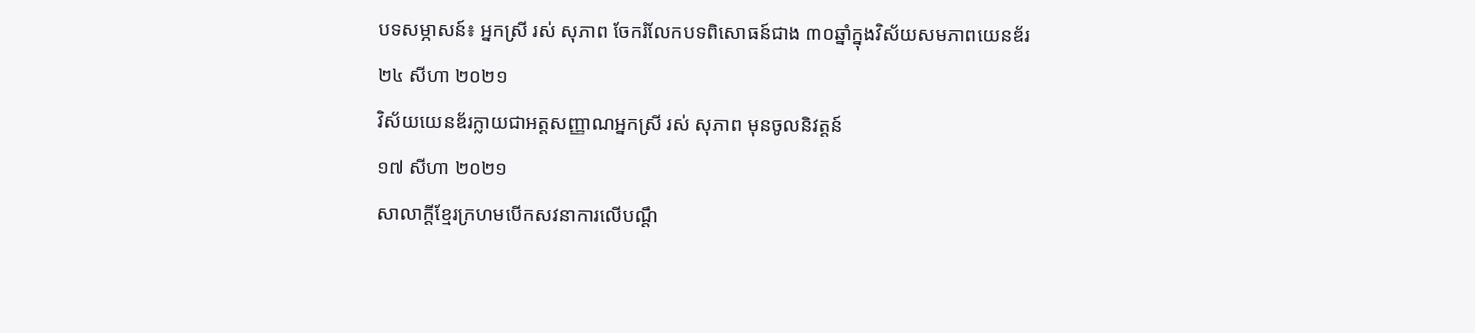បទសម្ភាសន៍៖ អ្នកស្រី រស់ សុភាព ចែករំលែកបទពិសោធន៍ជាង ៣០ឆ្នាំក្នុងវិស័យសមភាពយេនឌ័រ
២៤ សីហា ២០២១
វិស័យយេនឌ័រក្លាយជាអត្តសញ្ញាណអ្នកស្រី រស់ សុភាព មុនចូលនិវត្តន៍
១៧ សីហា ២០២១
សាលាក្ដីខ្មែរក្រហមបើកសវនាការលើបណ្ដឹ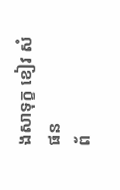ងសាទុក្ខ ខៀវ សំផន
ព័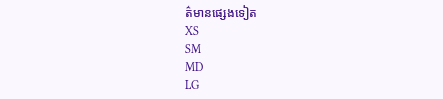ត៌មានផ្សេងទៀត
XS
SM
MD
LG